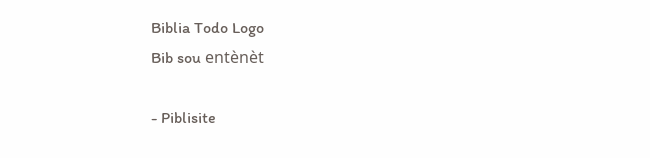Biblia Todo Logo
Bib sou entènèt

- Piblisite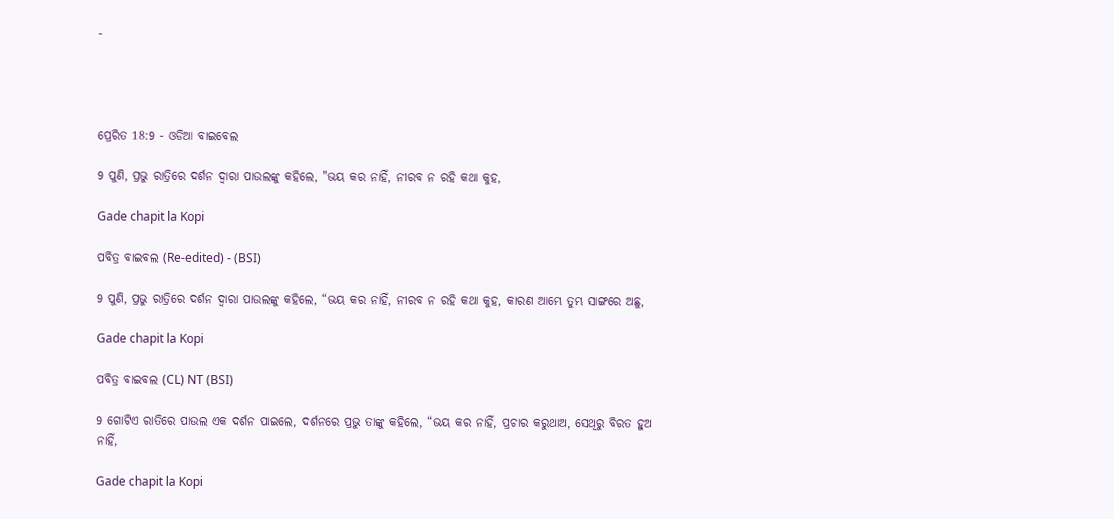-




ପ୍ରେରିତ 18:9 - ଓଡିଆ ବାଇବେଲ

9 ପୁଣି, ପ୍ରଭୁ ରାତ୍ରିରେ ଦର୍ଶନ ଦ୍ୱାରା ପାଉଲଙ୍କୁ କହିଲେ, "ଭୟ କର ନାହିଁ, ନୀରବ ନ ରହି କଥା କୁହ,

Gade chapit la Kopi

ପବିତ୍ର ବାଇବଲ (Re-edited) - (BSI)

9 ପୁଣି, ପ୍ରଭୁ ରାତ୍ରିରେ ଦର୍ଶନ ଦ୍ଵାରା ପାଉଲଙ୍କୁ କହିଲେ, “ଭୟ କର ନାହିଁ, ନୀରବ ନ ରହି କଥା କୁହ, କାରଣ ଆମ୍ଭେ ତୁମ୍ଭ ସାଙ୍ଗରେ ଅଛୁ,

Gade chapit la Kopi

ପବିତ୍ର ବାଇବଲ (CL) NT (BSI)

9 ଗୋଟିଏ ରାତିରେ ପାଉଲ ଏକ ଦର୍ଶନ ପାଇଲେ, ଦର୍ଶନରେ ପ୍ରଭୁ ତାଙ୍କୁ କହିଲେ, “ଭୟ କର ନାହିଁ, ପ୍ରଚାର କରୁଥାଅ, ସେଥିରୁ ବିରତ ହୁଅ ନାହିଁ,

Gade chapit la Kopi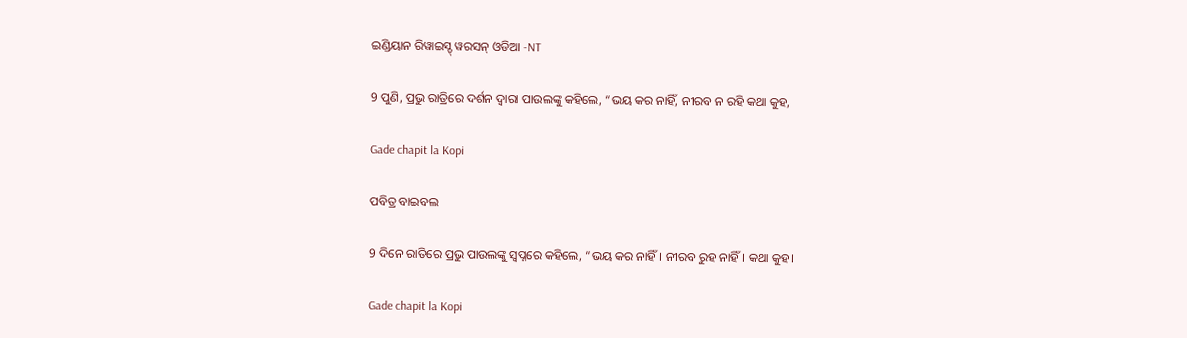ଇଣ୍ଡିୟାନ ରିୱାଇସ୍ଡ୍ ୱରସନ୍ ଓଡିଆ -NT

9 ପୁଣି, ପ୍ରଭୁ ରାତ୍ରିରେ ଦର୍ଶନ ଦ୍ୱାରା ପାଉଲଙ୍କୁ କହିଲେ, “ଭୟ କର ନାହିଁ, ନୀରବ ନ ରହି କଥା କୁହ,

Gade chapit la Kopi

ପବିତ୍ର ବାଇବଲ

9 ଦିନେ ରାତିରେ ପ୍ରଭୁ ପାଉଲଙ୍କୁ ସ୍ୱପ୍ନରେ କହିଲେ, “ଭୟ କର ନାହିଁ। ନୀରବ ରୁହ ନାହିଁ। କଥା କୁହ।

Gade chapit la Kopi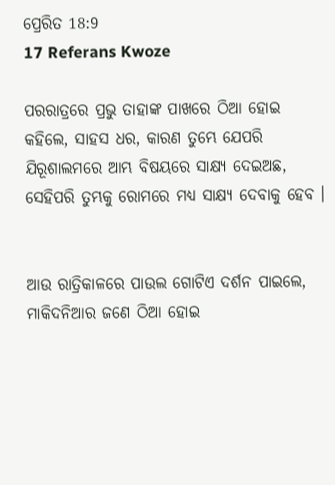ପ୍ରେରିତ 18:9
17 Referans Kwoze

ପରରାତ୍ରରେ ପ୍ରଭୁ ତାହାଙ୍କ ପାଖରେ ଠିଆ ହୋଇ କହିଲେ, ସାହସ ଧର, କାରଣ ତୁମ୍ଭେ ଯେପରି ଯିରୂଶାଲମରେ ଆମ୍ଭ ବିଷୟରେ ସାକ୍ଷ୍ୟ ଦେଇଅଛ, ସେହିପରି ତୁମ୍ଭକୁ ରୋମରେ ମଧ୍ୟ ସାକ୍ଷ୍ୟ ଦେବାକୁ ହେବ ।


ଆଉ ରାତ୍ରିକାଳରେ ପାଉଲ ଗୋଟିଏ ଦର୍ଶନ ପାଇଲେ, ମାକିଦନିଆର ଜଣେ ଠିଆ ହୋଇ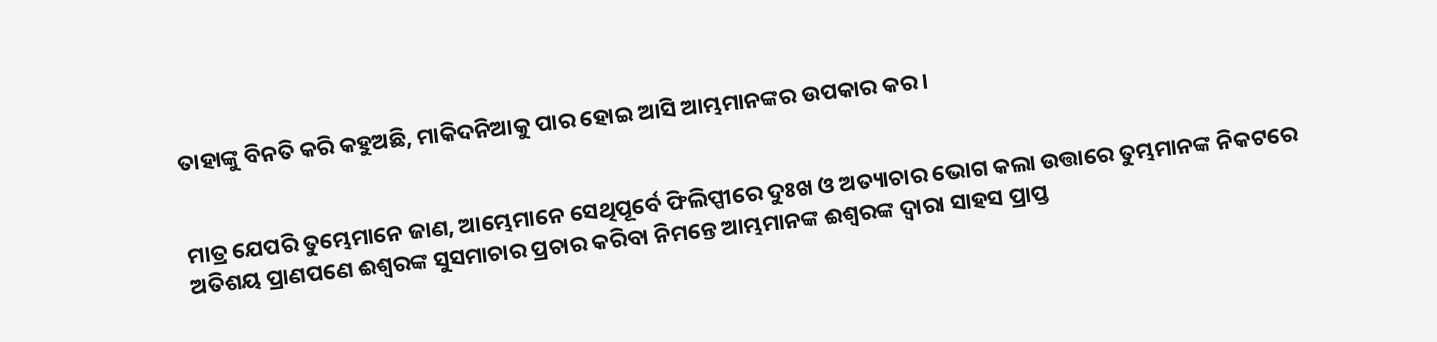ତାହାଙ୍କୁ ବିନତି କରି କହୁଅଛି, ମାକିଦନିଆକୁ ପାର ହୋଇ ଆସି ଆମ୍ଭମାନଙ୍କର ଉପକାର କର ।


ମାତ୍ର ଯେପରି ତୁମ୍ଭେମାନେ ଜାଣ, ଆମ୍ଭେମାନେ ସେଥିପୂର୍ବେ ଫିଲିପ୍ପୀରେ ଦୁଃଖ ଓ ଅତ୍ୟାଚାର ଭୋଗ କଲା ଉତ୍ତାରେ ତୁମ୍ଭମାନଙ୍କ ନିକଟରେ ଅତିଶୟ ପ୍ରାଣପଣେ ଈଶ୍ୱରଙ୍କ ସୁସମାଚାର ପ୍ରଚାର କରିବା ନିମନ୍ତେ ଆମ୍ଭମାନଙ୍କ ଈଶ୍ୱରଙ୍କ ଦ୍ୱାରା ସାହସ ପ୍ରାପ୍ତ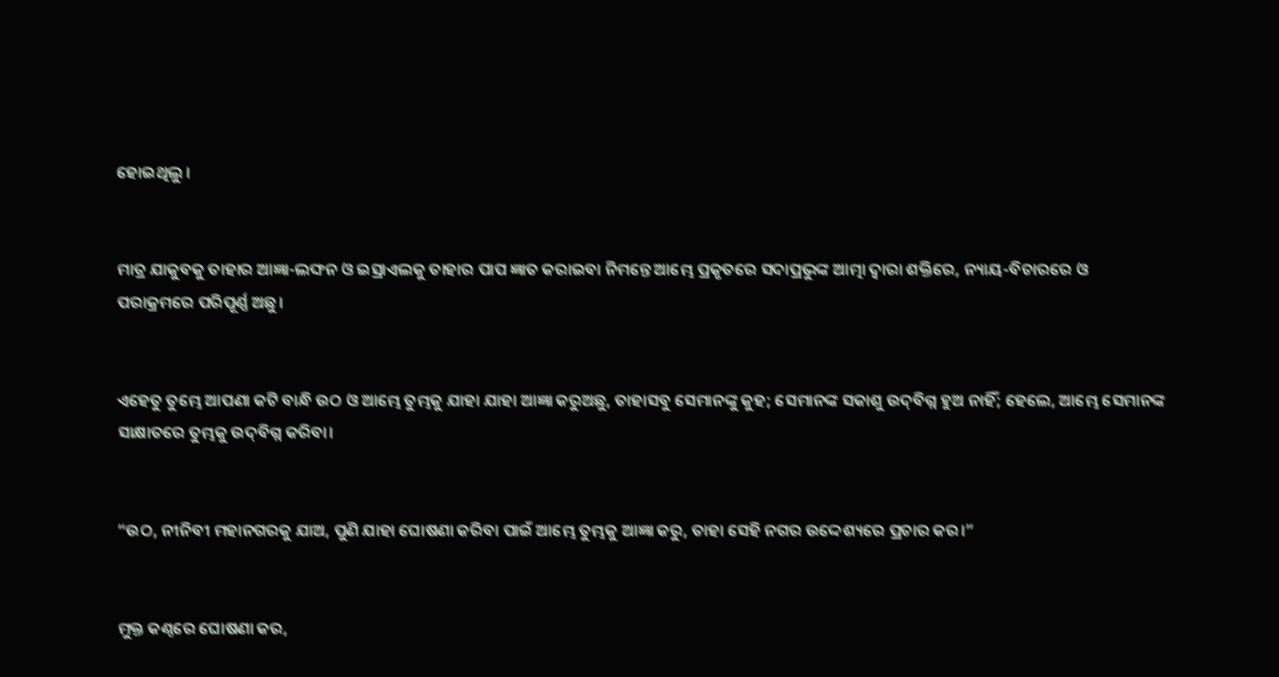ହୋଇଥିଲୁ ।


ମାତ୍ର ଯାକୁବକୁ ତାହାର ଆଜ୍ଞା-ଲଙ୍ଘନ ଓ ଇସ୍ରାଏଲକୁ ତାହାର ପାପ ଜ୍ଞାତ କରାଇବା ନିମନ୍ତେ ଆମ୍ଭେ ପ୍ରକୃତରେ ସଦାପ୍ରଭୁଙ୍କ ଆତ୍ମା ଦ୍ୱାରା ଶକ୍ତିରେ, ନ୍ୟାୟ-ବିଚାରରେ ଓ ପରାକ୍ରମରେ ପରିପୂର୍ଣ୍ଣ ଅଛୁ।


ଏହେତୁ ତୁମ୍ଭେ ଆପଣା କଟି ବାନ୍ଧି ଉଠ ଓ ଆମ୍ଭେ ତୁମ୍ଭକୁ ଯାହା ଯାହା ଆଜ୍ଞା କରୁଅଛୁ, ତାହାସବୁ ସେମାନଙ୍କୁ କୁହ; ସେମାନଙ୍କ ସକାଶୁ ଉଦ୍‍ବିଗ୍ନ ହୁଅ ନାହିଁ; ହେଲେ, ଆମ୍ଭେ ସେମାନଙ୍କ ସାକ୍ଷାତରେ ତୁମ୍ଭକୁ ଉଦ୍‍ବିଗ୍ନ କରିବା।


“ଉଠ, ନୀନିବୀ ମହାନଗରକୁ ଯାଅ, ପୁଣି ଯାହା ଘୋଷଣା କରିବା ପାଇଁ ଆମ୍ଭେ ତୁମ୍ଭକୁ ଆଜ୍ଞା କରୁ, ତାହା ସେହି ନଗର ଉଦ୍ଦେଶ୍ୟରେ ପ୍ରଚାର କର।”


ମୁକ୍ତ କଣ୍ଠରେ ଘୋଷଣା କର,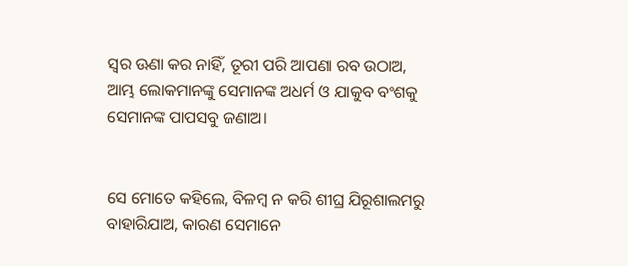ସ୍ୱର ଊଣା କର ନାହିଁ, ତୂରୀ ପରି ଆପଣା ରବ ଉଠାଅ, ଆମ୍ଭ ଲୋକମାନଙ୍କୁ ସେମାନଙ୍କ ଅଧର୍ମ ଓ ଯାକୁବ ବଂଶକୁ ସେମାନଙ୍କ ପାପସବୁ ଜଣାଅ।


ସେ ମୋତେ କହିଲେ, ବିଳମ୍ବ ନ କରି ଶୀଘ୍ର ଯିରୂଶାଲମରୁ ବାହାରିଯାଅ, କାରଣ ସେମାନେ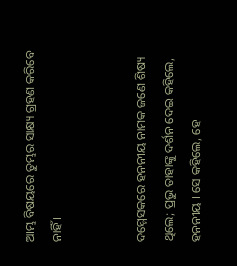ଆମ୍ଭ ବିଷୟରେ ତୁମ୍ଭର ସାକ୍ଷ୍ୟ ଗ୍ରହଣ କରିବେ ନାହିଁ ।


ଦମ୍ମେସକରେ ହନନୀୟ ନାମକ ଜଣେ ଶିଷ୍ୟ ଥିଲେ; ପ୍ରଭୁ ତାହାଙ୍କୁ ଦର୍ଶନ ଦେଇ କହିଲେ, ହନନୀୟ । ସେ କହିଲେ, ହେ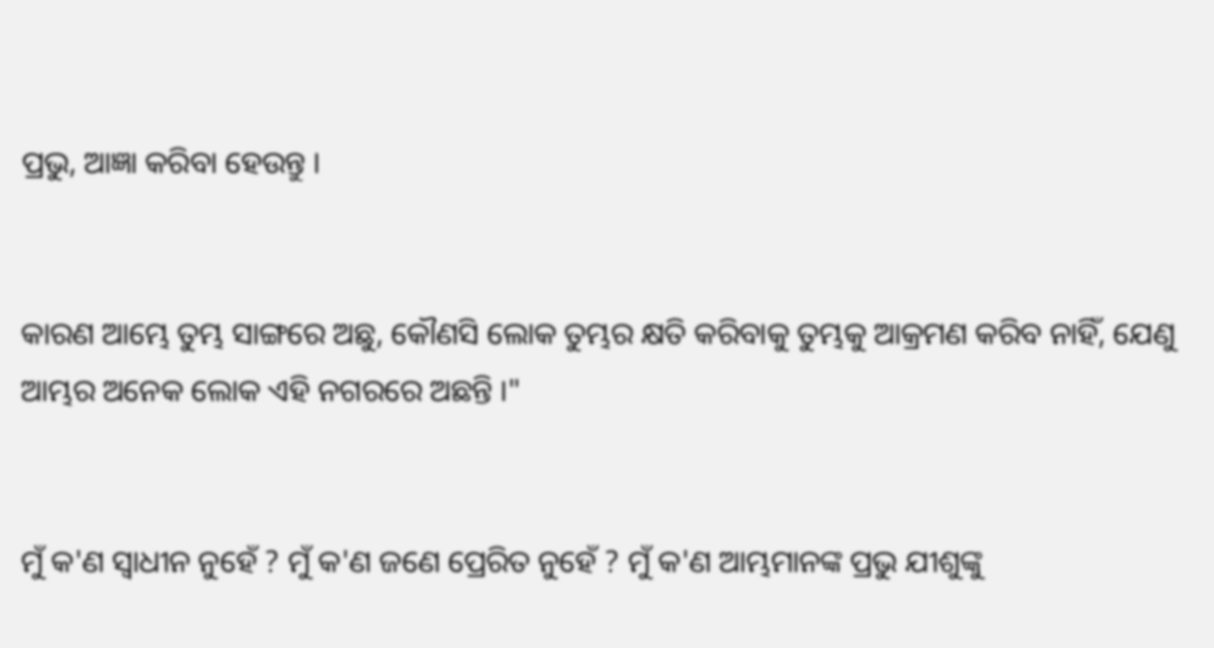ପ୍ରଭୁ, ଆଜ୍ଞା କରିବା ହେଉନ୍ତୁ ।


କାରଣ ଆମ୍ଭେ ତୁମ୍ଭ ସାଙ୍ଗରେ ଅଛୁ, କୌଣସି ଲୋକ ତୁମ୍ଭର କ୍ଷତି କରିବାକୁ ତୁମ୍ଭକୁ ଆକ୍ରମଣ କରିବ ନାହିଁ, ଯେଣୁ ଆମ୍ଭର ଅନେକ ଲୋକ ଏହି ନଗରରେ ଅଛନ୍ତି ।"


ମୁଁ କ'ଣ ସ୍ୱାଧୀନ ନୁହେଁ ? ମୁଁ କ'ଣ ଜଣେ ପ୍ରେରିତ ନୁହେଁ ? ମୁଁ କ'ଣ ଆମ୍ଭମାନଙ୍କ ପ୍ରଭୁ ଯୀଶୁଙ୍କୁ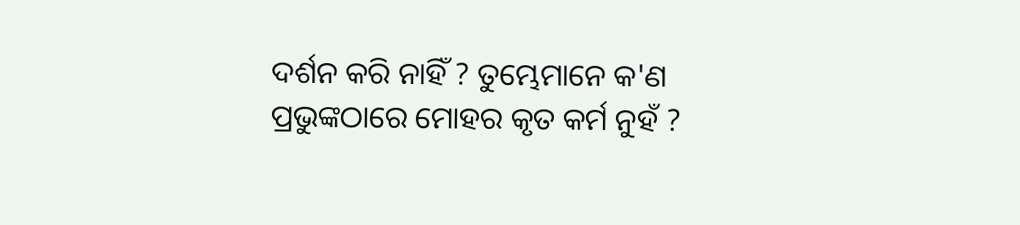ଦର୍ଶନ କରି ନାହିଁ ? ତୁମ୍ଭେମାନେ କ'ଣ ପ୍ରଭୁଙ୍କଠାରେ ମୋହର କୃତ କର୍ମ ନୁହଁ ?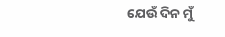ଯେଉଁ ଦିନ ମୁଁ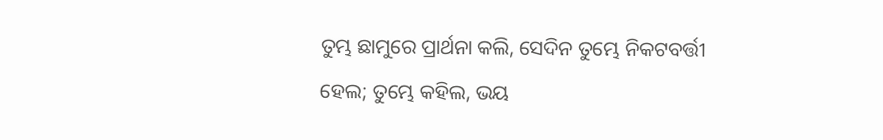ତୁମ୍ଭ ଛାମୁରେ ପ୍ରାର୍ଥନା କଲି, ସେଦିନ ତୁମ୍ଭେ ନିକଟବର୍ତ୍ତୀ ହେଲ; ତୁମ୍ଭେ କହିଲ, ଭୟ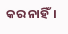କର ନାହିଁ।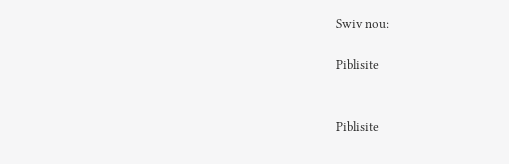Swiv nou:

Piblisite


Piblisite